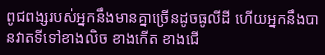ពូជពង្សរបស់អ្នកនឹងមានគ្នាច្រើនដូចធូលីដី ហើយអ្នកនឹងបានវាតទីទៅខាងលិច ខាងកើត ខាងជើ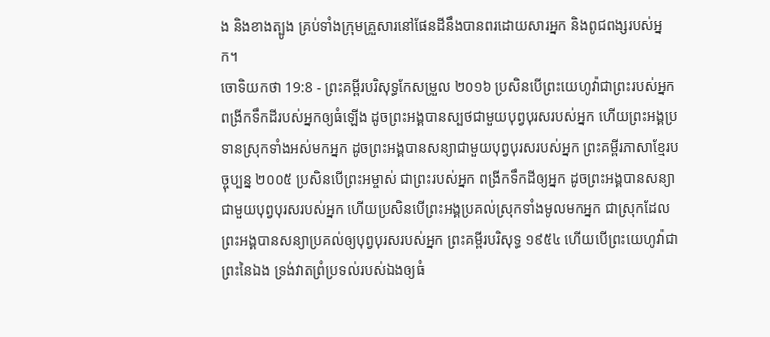ង និងខាងត្បូង គ្រប់ទាំងក្រុមគ្រួសារនៅផែនដីនឹងបានពរដោយសារអ្នក និងពូជពង្សរបស់អ្នក។
ចោទិយកថា 19:8 - ព្រះគម្ពីរបរិសុទ្ធកែសម្រួល ២០១៦ ប្រសិនបើព្រះយេហូវ៉ាជាព្រះរបស់អ្នក ពង្រីកទឹកដីរបស់អ្នកឲ្យធំឡើង ដូចព្រះអង្គបានស្បថជាមួយបុព្វបុរសរបស់អ្នក ហើយព្រះអង្គប្រទានស្រុកទាំងអស់មកអ្នក ដូចព្រះអង្គបានសន្យាជាមួយបុព្វបុរសរបស់អ្នក ព្រះគម្ពីរភាសាខ្មែរបច្ចុប្បន្ន ២០០៥ ប្រសិនបើព្រះអម្ចាស់ ជាព្រះរបស់អ្នក ពង្រីកទឹកដីឲ្យអ្នក ដូចព្រះអង្គបានសន្យាជាមួយបុព្វបុរសរបស់អ្នក ហើយប្រសិនបើព្រះអង្គប្រគល់ស្រុកទាំងមូលមកអ្នក ជាស្រុកដែលព្រះអង្គបានសន្យាប្រគល់ឲ្យបុព្វបុរសរបស់អ្នក ព្រះគម្ពីរបរិសុទ្ធ ១៩៥៤ ហើយបើព្រះយេហូវ៉ាជាព្រះនៃឯង ទ្រង់វាតព្រំប្រទល់របស់ឯងឲ្យធំ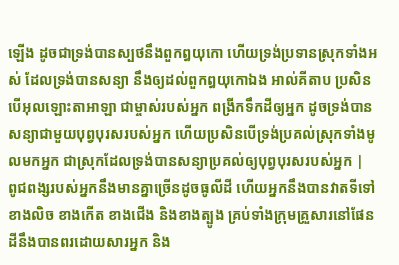ឡើង ដូចជាទ្រង់បានស្បថនឹងពួកឰយុកោ ហើយទ្រង់ប្រទានស្រុកទាំងអស់ ដែលទ្រង់បានសន្យា នឹងឲ្យដល់ពួកឰយុកោឯង អាល់គីតាប ប្រសិនបើអុលឡោះតាអាឡា ជាម្ចាស់របស់អ្នក ពង្រីកទឹកដីឲ្យអ្នក ដូចទ្រង់បានសន្យាជាមួយបុព្វបុរសរបស់អ្នក ហើយប្រសិនបើទ្រង់ប្រគល់ស្រុកទាំងមូលមកអ្នក ជាស្រុកដែលទ្រង់បានសន្យាប្រគល់ឲ្យបុព្វបុរសរបស់អ្នក |
ពូជពង្សរបស់អ្នកនឹងមានគ្នាច្រើនដូចធូលីដី ហើយអ្នកនឹងបានវាតទីទៅខាងលិច ខាងកើត ខាងជើង និងខាងត្បូង គ្រប់ទាំងក្រុមគ្រួសារនៅផែនដីនឹងបានពរដោយសារអ្នក និង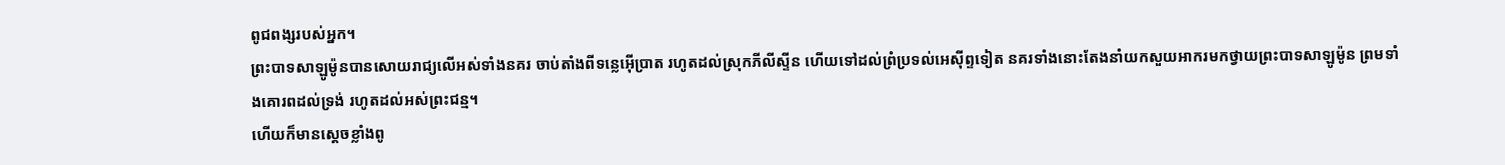ពូជពង្សរបស់អ្នក។
ព្រះបាទសាឡូម៉ូនបានសោយរាជ្យលើអស់ទាំងនគរ ចាប់តាំងពីទន្លេអ៊ើប្រាត រហូតដល់ស្រុកភីលីស្ទីន ហើយទៅដល់ព្រំប្រទល់អេស៊ីព្ទទៀត នគរទាំងនោះតែងនាំយកសួយអាករមកថ្វាយព្រះបាទសាឡូម៉ូន ព្រមទាំងគោរពដល់ទ្រង់ រហូតដល់អស់ព្រះជន្ម។
ហើយក៏មានស្តេចខ្លាំងពូ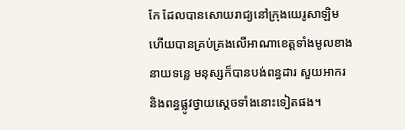កែ ដែលបានសោយរាជ្យនៅក្រុងយេរូសាឡិម ហើយបានគ្រប់គ្រងលើអាណាខេត្តទាំងមូលខាងនាយទន្លេ មនុស្សក៏បានបង់ពន្ធដារ សួយអាករ និងពន្ធផ្លូវថ្វាយស្តេចទាំងនោះទៀតផង។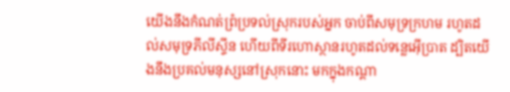យើងនឹងកំណត់ព្រំប្រទល់ស្រុករបស់អ្នក ចាប់ពីសមុទ្រក្រហម រហូតដល់សមុទ្រភីលីស្ទីន ហើយពីទីរហោស្ថានរហូតដល់ទន្លេអ៊ើប្រាត ដ្បិតយើងនឹងប្រគល់មនុស្សនៅស្រុកនោះ មកក្នុងកណ្ដា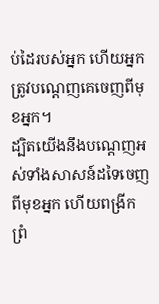ប់ដៃរបស់អ្នក ហើយអ្នកត្រូវបណ្តេញគេចេញពីមុខអ្នក។
ដ្បិតយើងនឹងបណ្តេញអស់ទាំងសាសន៍ដទៃចេញពីមុខអ្នក ហើយពង្រីកព្រំ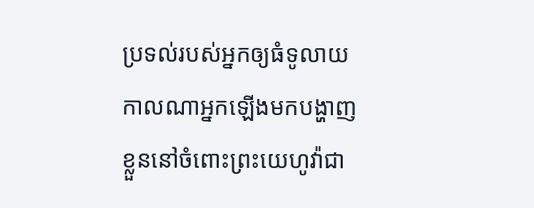ប្រទល់របស់អ្នកឲ្យធំទូលាយ កាលណាអ្នកឡើងមកបង្ហាញខ្លួននៅចំពោះព្រះយេហូវ៉ាជា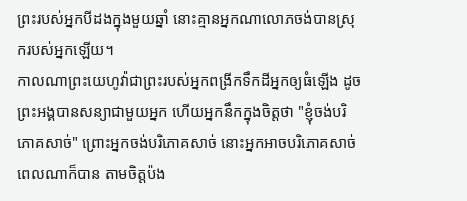ព្រះរបស់អ្នកបីដងក្នុងមួយឆ្នាំ នោះគ្មានអ្នកណាលោភចង់បានស្រុករបស់អ្នកឡើយ។
កាលណាព្រះយេហូវ៉ាជាព្រះរបស់អ្នកពង្រីកទឹកដីអ្នកឲ្យធំឡើង ដូចព្រះអង្គបានសន្យាជាមួយអ្នក ហើយអ្នកនឹកក្នុងចិត្តថា "ខ្ញុំចង់បរិភោគសាច់" ព្រោះអ្នកចង់បរិភោគសាច់ នោះអ្នកអាចបរិភោគសាច់ពេលណាក៏បាន តាមចិត្តប៉ង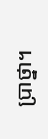ប្រាថ្នា។